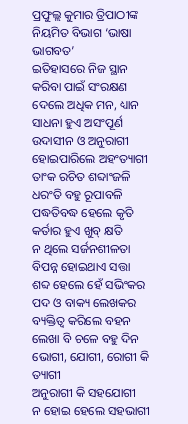ପ୍ରଫୁଲ୍ଲ କୁମାର ତ୍ରିପାଠୀଙ୍କ ନିୟମିତ ବିଭାଗ ‘ଭାଷା ଭାଗବତ’
ଇତିହାସରେ ନିଜ ସ୍ଥାନ
କରିବା ପାଇଁ ସଂରକ୍ଷଣ
ଦେଲେ ଅଧିକ ମନ, ଧ୍ୟାନ
ସାଧନା ହୁଏ ଅସଂପୂର୍ଣ
ଉଦାସୀନ ଓ ଅନୁରାଗୀ
ହୋଇପାରିଲେ ଅହଂତ୍ୟାଗୀ
ତାଂକ ରଚିତ ଶବ୍ଦାଂଜଳି
ଧରଂତି ବହୁ ରୂପାବଳି
ପଦ୍ଧତିବଦ୍ଧ ହେଲେ କୃତି
କର୍ତାର ହୁଏ ଖୁବ୍ କ୍ଷତି
ନ ଥିଲେ ସର୍ଜନଶୀଳତା
ବିପନ୍ନ ହୋଇଥାଏ ସତ୍ତା
ଶବ୍ଦ ହେଲେ ହେଁ ସଭିଂକର
ପଦ ଓ ବାକ୍ୟ ଲେଖକର
ବ୍ୟକ୍ତିତ୍ୱ କରିଲେ ବହନ
ଲେଖା ବି ଚଳେ ବହୁ ଦିନ
ଭୋଗୀ, ଯୋଗୀ, ରୋଗୀ କି ତ୍ୟାଗୀ
ଅନୁରାଗୀ କି ସହଯୋଗୀ
ନ ହୋଇ ହେଲେ ସହଭାଗୀ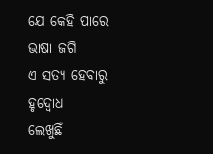ଯେ କେହି ପାରେ ଭାଷା ଜଗି
ଏ ସତ୍ୟ ହେବାରୁ ହୃଦ୍ବୋଧ
ଲେଖୁଛିଁ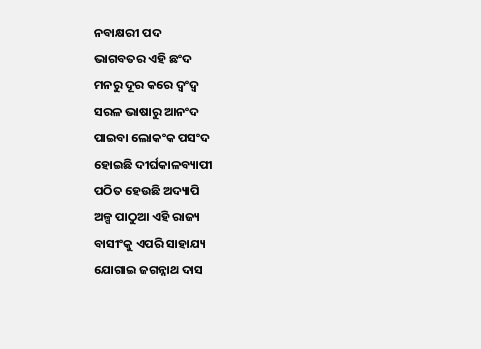ନବାକ୍ଷରୀ ପଦ
ଭାଗବତର ଏହି ଛଂଦ
ମନରୁ ଦୂର କରେ ଦ୍ବଂଦ୍ବ
ସରଳ ଭାଷାରୁ ଆନଂଦ
ପାଇବା ଲୋକଂକ ପସଂଦ
ହୋଇଛି ଦୀର୍ଘକାଳବ୍ୟାପୀ
ପଠିତ ହେଉଛି ଅଦ୍ୟାପି
ଅଳ୍ପ ପାଠୁଆ ଏହି ରାଜ୍ୟ
ବାସୀଂକୁ ଏପରି ସାହାଯ୍ୟ
ଯୋଗାଇ ଜଗନ୍ନାଥ ଦାସ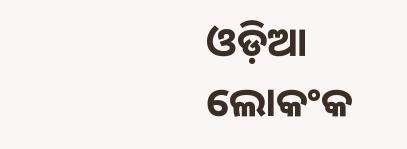ଓଡ଼ିଆ ଲୋକଂକ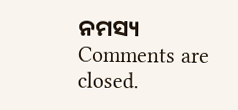ନମସ୍ୟ
Comments are closed.